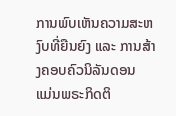ການພົບເຫັນຄວາມສະຫງົບທີ່ຍືນຍົງ ແລະ ການສ້າງຄອບຄົວນິລັນດອນ
ແມ່ນພຣະກິດຕິ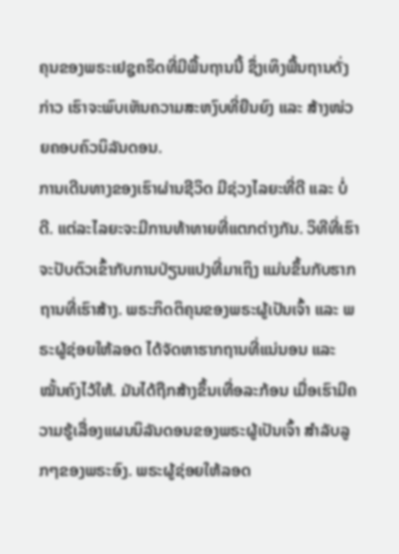ຄຸນຂອງພຣະເຢຊູຄຣິດທີ່ມີພື້ນຖານນີ້ ຊຶ່ງເທິງພື້ນຖານດັ່ງກ່າວ ເຮົາຈະພົບເຫັນຄວາມສະຫງົບທີ່ຍືນຍົງ ແລະ ສ້າງໜ່ວຍຄອບຄົວນິລັນດອນ.
ການເດີນທາງຂອງເຮົາຜ່ານຊີວິດ ມີຊ່ວງໄລຍະທີ່ດີ ແລະ ບໍ່ດີ. ແຕ່ລະໄລຍະຈະມີການທ້າທາຍທີ່ແຕກຕ່າງກັນ. ວິທີທີ່ເຮົາຈະປັບຕົວເຂົ້າກັບການປ່ຽນແປງທີ່ມາເຖິງ ແມ່ນຂຶ້ນກັບຮາກຖານທີ່ເຮົາສ້າງ. ພຣະກິດຕິຄຸນຂອງພຣະຜູ້ເປັນເຈົ້າ ແລະ ພຣະຜູ້ຊ່ອຍໃຫ້ລອດ ໄດ້ຈັດຫາຮາກຖານທີ່ແນ່ນອນ ແລະ ໝັ້ນຄົງໄວ້ໃຫ້. ມັນໄດ້ຖືກສ້າງຂຶ້ນເທື່ອລະກ້ອນ ເມື່ອເຮົາມີຄວາມຮູ້ເລື່ອງແຜນນິລັນດອນຂອງພຣະຜູ້ເປັນເຈົ້າ ສຳລັບລູກໆຂອງພຣະອົງ. ພຣະຜູ້ຊ່ອຍໃຫ້ລອດ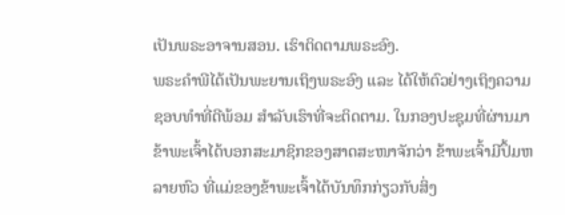ເປັນພຣະອາຈານສອນ. ເຮົາຕິດຕາມພຣະອົງ.
ພຣະຄຳພີໄດ້ເປັນພະຍານເຖິງພຣະອົງ ແລະ ໄດ້ໃຫ້ຕົວຢ່າງເຖິງຄວາມຊອບທຳທີ່ດີພ້ອມ ສຳລັບເຮົາທີ່ຈະຕິດຕາມ. ໃນກອງປະຊຸມທີ່ຜ່ານມາ ຂ້າພະເຈົ້າໄດ້ບອກສະມາຊິກຂອງສາດສະໜາຈັກວ່າ ຂ້າພະເຈົ້າມີປຶ້ມຫລາຍຫົວ ທີ່ແມ່ຂອງຂ້າພະເຈົ້າໄດ້ບັນທຶກກ່ຽວກັບສິ່ງ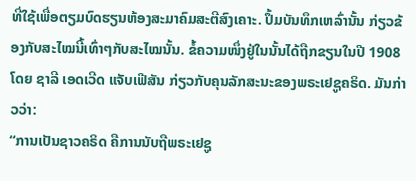ທີ່ໃຊ້ເພື່ອຕຽມບົດຮຽນຫ້ອງສະມາຄົມສະຕີສົງເຄາະ. ປຶ້ມບັນທຶກເຫລົ່ານັ້ນ ກ່ຽວຂ້ອງກັບສະໄໝນີ້ເທົ່າໆກັບສະໄໝນັ້ນ. ຂໍ້ຄວາມໜຶ່ງຢູ່ໃນນັ້ນໄດ້ຖືກຂຽນໃນປີ 1908 ໂດຍ ຊາລີ ເອດເວີດ ແຈັບເຟີສັນ ກ່ຽວກັບຄຸນລັກສະນະຂອງພຣະເຢຊູຄຣິດ. ມັນກ່າວວ່າ:
“ການເປັນຊາວຄຣິດ ຄືການນັບຖືພຣະເຢຊູ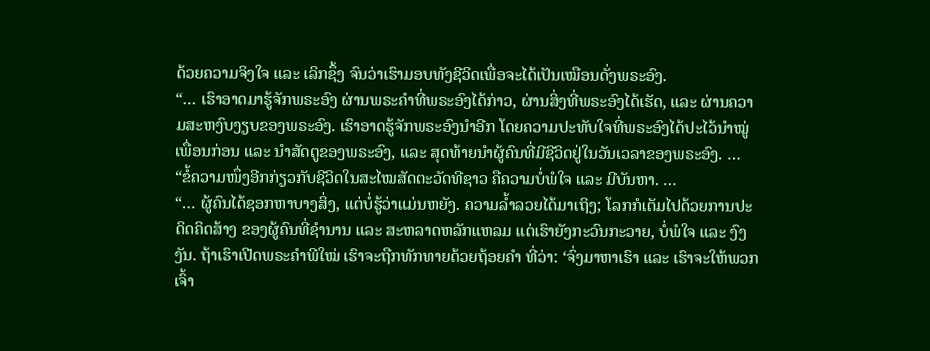ດ້ວຍຄວາມຈິງໃຈ ແລະ ເລິກຊຶ້ງ ຈົນວ່າເຮົາມອບທັງຊີວິດເພື່ອຈະໄດ້ເປັນເໝືອນດັ່ງພຣະອົງ.
“… ເຮົາອາດມາຮູ້ຈັກພຣະອົງ ຜ່ານພຣະຄຳທີ່ພຣະອົງໄດ້ກ່າວ, ຜ່ານສິ່ງທີ່ພຣະອົງໄດ້ເຮັດ, ແລະ ຜ່ານຄວາມສະຫງົບງຽບຂອງພຣະອົງ. ເຮົາອາດຮູ້ຈັກພຣະອົງນຳອີກ ໂດຍຄວາມປະທັບໃຈທີ່ພຣະອົງໄດ້ປະໄວ້ນຳໝູ່ເພື່ອນກ່ອນ ແລະ ນຳສັດຕູຂອງພຣະອົງ, ແລະ ສຸດທ້າຍນຳຜູ້ຄົນທີ່ມີຊີວິດຢູ່ໃນວັນເວລາຂອງພຣະອົງ. …
“ຂໍ້ຄວາມໜຶ່ງອີກກ່ຽວກັບຊີວິດໃນສະໄໝສັດຕະວັດທີຊາວ ຄືຄວາມບໍ່ພໍໃຈ ແລະ ມີບັນຫາ. …
“… ຜູ້ຄົນໄດ້ຊອກຫາບາງສິ່ງ, ແຕ່ບໍ່ຮູ້ວ່າແມ່ນຫຍັງ. ຄວາມລ້ຳລວຍໄດ້ມາເຖິງ; ໂລກກໍເຕັມໄປດ້ວຍການປະດິດຄິດສ້າງ ຂອງຜູ້ຄົນທີ່ຊຳນານ ແລະ ສະຫລາດຫລັກແຫລມ ແຕ່ເຮົາຍັງກະວົນກະວາຍ, ບໍ່ພໍໃຈ ແລະ ງົງງັນ. ຖ້າເຮົາເປີດພຣະຄຳພີໃໝ່ ເຮົາຈະຖືກທັກທາຍດ້ວຍຖ້ອຍຄຳ ທີ່ວ່າ: ‘ຈົ່ງມາຫາເຮົາ ແລະ ເຮົາຈະໃຫ້ພວກເຈົ້າ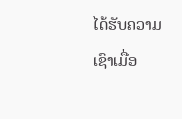ໄດ້ຮັບຄວາມເຊົາເມື່ອ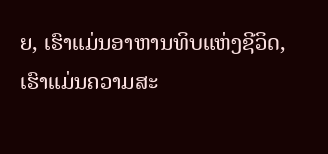ຍ, ເຮົາແມ່ນອາຫານທິບແຫ່ງຊີວິດ, ເຮົາແມ່ນຄວາມສະ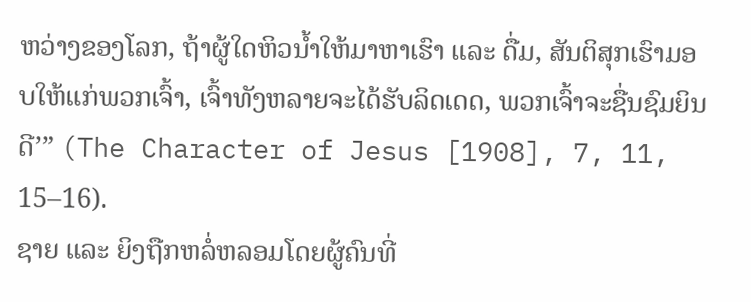ຫວ່າງຂອງໂລກ, ຖ້າຜູ້ໃດຫິວນ້ຳໃຫ້ມາຫາເຮົາ ແລະ ດື່ມ, ສັນຕິສຸກເຮົາມອບໃຫ້ແກ່ພວກເຈົ້າ, ເຈົ້າທັງຫລາຍຈະໄດ້ຮັບລິດເດດ, ພວກເຈົ້າຈະຊື່ນຊົມຍິນດີ’” (The Character of Jesus [1908], 7, 11, 15–16).
ຊາຍ ແລະ ຍິງຖືກຫລໍ່ຫລອມໂດຍຜູ້ຄົນທີ່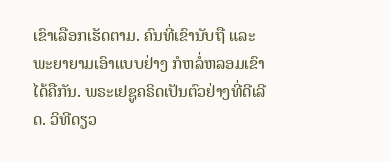ເຂົາເລືອກເຮັດຕາມ. ຄົນທີ່ເຂົານັບຖື ແລະ ພະຍາຍາມເອົາແບບຢ່າງ ກໍຫລໍ່ຫລອມເຂົາໄດ້ຄືກັນ. ພຣະເຢຊູຄຣິດເປັນຕົວຢ່າງທີ່ດີເລີດ. ວິທີດຽວ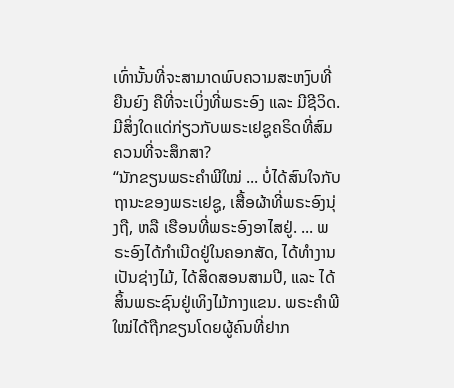ເທົ່ານັ້ນທີ່ຈະສາມາດພົບຄວາມສະຫງົບທີ່ຍືນຍົງ ຄືທີ່ຈະເບິ່ງທີ່ພຣະອົງ ແລະ ມີຊີວິດ.
ມີສິ່ງໃດແດ່ກ່ຽວກັບພຣະເຢຊູຄຣິດທີ່ສົມຄວນທີ່ຈະສຶກສາ?
“ນັກຂຽນພຣະຄຳພີໃໝ່ ... ບໍ່ໄດ້ສົນໃຈກັບຖານະຂອງພຣະເຢຊູ, ເສື້ອຜ້າທີ່ພຣະອົງນຸ່ງຖື, ຫລື ເຮືອນທີ່ພຣະອົງອາໄສຢູ່. ... ພຣະອົງໄດ້ກຳເນີດຢູ່ໃນຄອກສັດ, ໄດ້ທຳງານເປັນຊ່າງໄມ້, ໄດ້ສິດສອນສາມປີ, ແລະ ໄດ້ສິ້ນພຣະຊົນຢູ່ເທິງໄມ້ກາງແຂນ. ພຣະຄຳພີໃໝ່ໄດ້ຖືກຂຽນໂດຍຜູ້ຄົນທີ່ຢາກ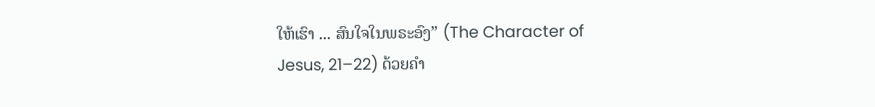ໃຫ້ເຮົາ ... ສົນໃຈໃນພຣະອົງ” (The Character of Jesus, 21–22) ດ້ວຍຄຳ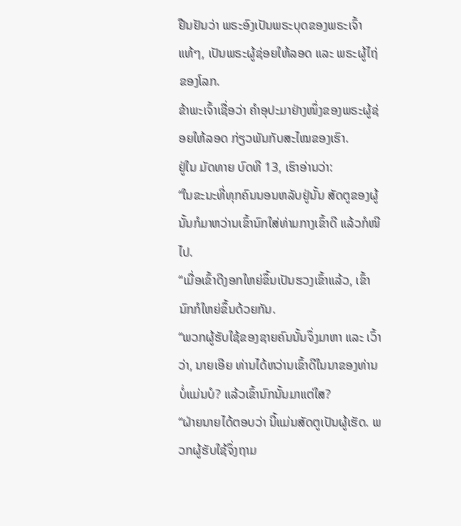ຢືນຢັນວ່າ ພຣະອົງເປັນພຣະບຸດຂອງພຣະເຈົ້າແທ້ໆ, ເປັນພຣະຜູ້ຊ່ອຍໃຫ້ລອດ ແລະ ພຣະຜູ້ໄຖ່ຂອງໂລກ.
ຂ້າພະເຈົ້າເຊື່ອວ່າ ຄຳອຸປະມາຢ່າງໜຶ່ງຂອງພຣະຜູ້ຊ່ອຍໃຫ້ລອດ ກ່ຽວພັນກັບສະໄໝຂອງເຮົາ.
ຢູ່ໃນ ມັດທາຍ ບົດທີ 13, ເຮົາອ່ານວ່າ:
“ໃນຂະນະທີ່ທຸກຄົນນອນຫລັບຢູ່ນັ້ນ ສັດຕູຂອງຜູ້ນັ້ນກໍມາຫວ່ານເຂົ້ານົກໃສ່ທ່າມກາງເຂົ້າດີ ແລ້ວກໍໜີໄປ.
“ເມື່ອເຂົ້າດີງອກໃຫຍ່ຂຶ້ນເປັນຮວງເຂົ້າແລ້ວ, ເຂົ້ານົກກໍໃຫຍ່ຂຶ້ນດ້ວຍກັນ.
“ພວກຜູ້ຮັບໃຊ້ຂອງຊາຍຄົນນັ້ນຈຶ່ງມາຫາ ແລະ ເວົ້າວ່າ, ນາຍເອີຍ ທ່ານໄດ້ຫວ່ານເຂົ້າດີໃນນາຂອງທ່ານບໍ່ແມ່ນບໍ? ແລ້ວເຂົ້ານົກນັ້ນມາແຕ່ໃສ?
“ຝ່າຍນາຍໄດ້ຕອບວ່າ ນີ້ແມ່ນສັດຕູເປັນຜູ້ເຮັດ. ພວກຜູ້ຮັບໃຊ້ຈຶ່ງຖາມ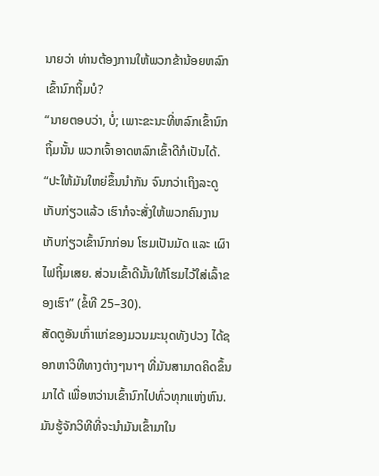ນາຍວ່າ ທ່ານຕ້ອງການໃຫ້ພວກຂ້ານ້ອຍຫລົກເຂົ້ານົກຖິ້ມບໍ?
“ນາຍຕອບວ່າ, ບໍ່; ເພາະຂະນະທີ່ຫລົກເຂົ້ານົກຖິ້ມນັ້ນ ພວກເຈົ້າອາດຫລົກເຂົ້າດີກໍເປັນໄດ້.
“ປະໃຫ້ມັນໃຫຍ່ຂຶ້ນນຳກັນ ຈົນກວ່າເຖິງລະດູເກັບກ່ຽວແລ້ວ ເຮົາກໍຈະສັ່ງໃຫ້ພວກຄົນງານເກັບກ່ຽວເຂົ້ານົກກ່ອນ ໂຮມເປັນມັດ ແລະ ເຜົາໄຟຖິ້ມເສຍ. ສ່ວນເຂົ້າດີນັ້ນໃຫ້ໂຮມໄວ້ໃສ່ເລົ້າຂອງເຮົາ” (ຂໍ້ທີ 25–30).
ສັດຕູອັນເກົ່າແກ່ຂອງມວນມະນຸດທັງປວງ ໄດ້ຊອກຫາວິທີທາງຕ່າງໆນາໆ ທີ່ມັນສາມາດຄິດຂຶ້ນມາໄດ້ ເພື່ອຫວ່ານເຂົ້ານົກໄປທົ່ວທຸກແຫ່ງຫົນ. ມັນຮູ້ຈັກວິທີທີ່ຈະນຳມັນເຂົ້າມາໃນ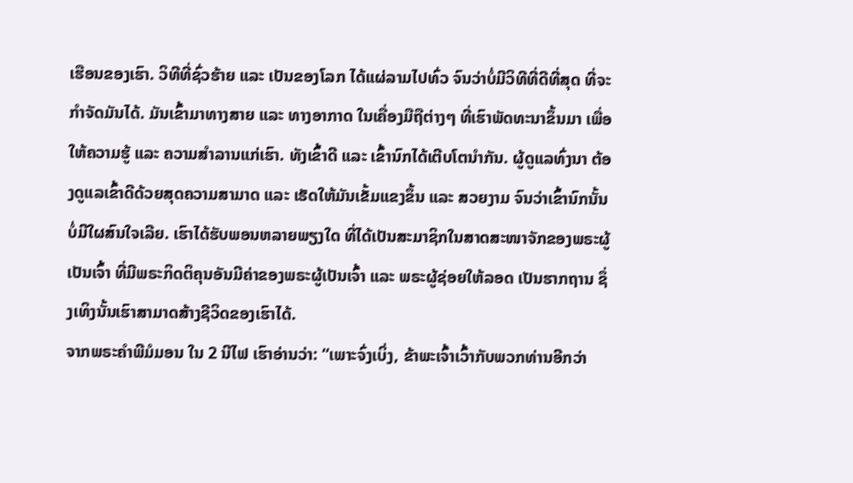ເຮືອນຂອງເຮົາ. ວິທີທີ່ຊົ່ວຮ້າຍ ແລະ ເປັນຂອງໂລກ ໄດ້ແຜ່ລາມໄປທົ່ວ ຈົນວ່າບໍ່ມີວິທີທີ່ດີທີ່ສຸດ ທີ່ຈະກຳຈັດມັນໄດ້. ມັນເຂົ້າມາທາງສາຍ ແລະ ທາງອາກາດ ໃນເຄື່ອງມືຖືຕ່າງໆ ທີ່ເຮົາພັດທະນາຂຶ້ນມາ ເພື່ອໃຫ້ຄວາມຮູ້ ແລະ ຄວາມສຳລານແກ່ເຮົາ. ທັງເຂົ້າດີ ແລະ ເຂົ້ານົກໄດ້ເຕີບໂຕນຳກັນ. ຜູ້ດູແລທົ່ງນາ ຕ້ອງດູແລເຂົ້າດີດ້ວຍສຸດຄວາມສາມາດ ແລະ ເຮັດໃຫ້ມັນເຂັ້ມແຂງຂຶ້ນ ແລະ ສວຍງາມ ຈົນວ່າເຂົ້ານົກນັ້ນບໍ່ມີໃຜສົນໃຈເລີຍ. ເຮົາໄດ້ຮັບພອນຫລາຍພຽງໃດ ທີ່ໄດ້ເປັນສະມາຊິກໃນສາດສະໜາຈັກຂອງພຣະຜູ້ເປັນເຈົ້າ ທີ່ມີພຣະກິດຕິຄຸນອັນມີຄ່າຂອງພຣະຜູ້ເປັນເຈົ້າ ແລະ ພຣະຜູ້ຊ່ອຍໃຫ້ລອດ ເປັນຮາກຖານ ຊຶ່ງເທິງນັ້ນເຮົາສາມາດສ້າງຊີວິດຂອງເຮົາໄດ້.
ຈາກພຣະຄຳພີມໍມອນ ໃນ 2 ນີໄຟ ເຮົາອ່ານວ່າ: “ເພາະຈົ່ງເບິ່ງ, ຂ້າພະເຈົ້າເວົ້າກັບພວກທ່ານອີກວ່າ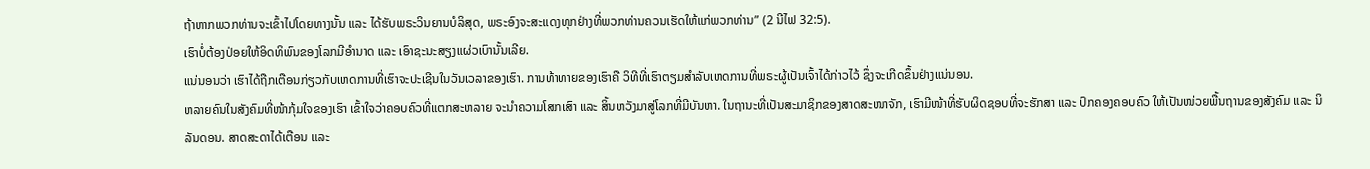ຖ້າຫາກພວກທ່ານຈະເຂົ້າໄປໂດຍທາງນັ້ນ ແລະ ໄດ້ຮັບພຣະວິນຍານບໍລິສຸດ, ພຣະອົງຈະສະແດງທຸກຢ່າງທີ່ພວກທ່ານຄວນເຮັດໃຫ້ແກ່ພວກທ່ານ” (2 ນີໄຟ 32:5).
ເຮົາບໍ່ຕ້ອງປ່ອຍໃຫ້ອິດທິພົນຂອງໂລກມີອຳນາດ ແລະ ເອົາຊະນະສຽງແຜ່ວເບົານັ້ນເລີຍ.
ແນ່ນອນວ່າ ເຮົາໄດ້ຖືກເຕືອນກ່ຽວກັບເຫດການທີ່ເຮົາຈະປະເຊີນໃນວັນເວລາຂອງເຮົາ. ການທ້າທາຍຂອງເຮົາຄື ວິທີທີ່ເຮົາຕຽມສຳລັບເຫດການທີ່ພຣະຜູ້ເປັນເຈົ້າໄດ້ກ່າວໄວ້ ຊຶ່ງຈະເກີດຂຶ້ນຢ່າງແນ່ນອນ.
ຫລາຍຄົນໃນສັງຄົມທີ່ໜ້າກຸ້ມໃຈຂອງເຮົາ ເຂົ້າໃຈວ່າຄອບຄົວທີ່ແຕກສະຫລາຍ ຈະນຳຄວາມໂສກເສົາ ແລະ ສິ້ນຫວັງມາສູ່ໂລກທີ່ມີບັນຫາ. ໃນຖານະທີ່ເປັນສະມາຊິກຂອງສາດສະໜາຈັກ, ເຮົາມີໜ້າທີ່ຮັບຜິດຊອບທີ່ຈະຮັກສາ ແລະ ປົກຄອງຄອບຄົວ ໃຫ້ເປັນໜ່ວຍພື້ນຖານຂອງສັງຄົມ ແລະ ນິລັນດອນ. ສາດສະດາໄດ້ເຕືອນ ແລະ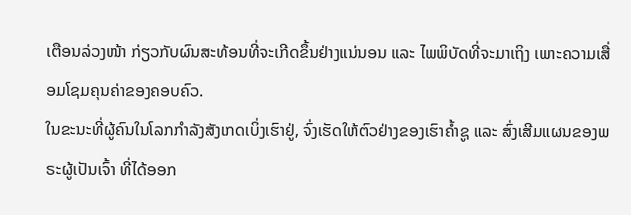ເຕືອນລ່ວງໜ້າ ກ່ຽວກັບຜົນສະທ້ອນທີ່ຈະເກີດຂຶ້ນຢ່າງແນ່ນອນ ແລະ ໄພພິບັດທີ່ຈະມາເຖິງ ເພາະຄວາມເສື່ອມໂຊມຄຸນຄ່າຂອງຄອບຄົວ.
ໃນຂະນະທີ່ຜູ້ຄົນໃນໂລກກຳລັງສັງເກດເບິ່ງເຮົາຢູ່, ຈົ່ງເຮັດໃຫ້ຕົວຢ່າງຂອງເຮົາຄ້ຳຊູ ແລະ ສົ່ງເສີມແຜນຂອງພຣະຜູ້ເປັນເຈົ້າ ທີ່ໄດ້ອອກ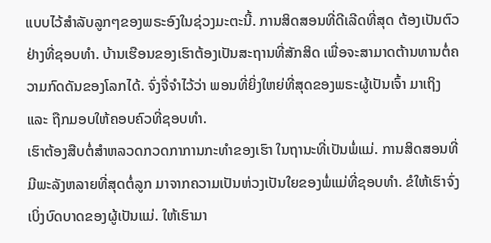ແບບໄວ້ສຳລັບລູກໆຂອງພຣະອົງໃນຊ່ວງມະຕະນີ້. ການສິດສອນທີ່ດີເລີດທີ່ສຸດ ຕ້ອງເປັນຕົວຢ່າງທີ່ຊອບທຳ. ບ້ານເຮືອນຂອງເຮົາຕ້ອງເປັນສະຖານທີ່ສັກສິດ ເພື່ອຈະສາມາດຕ້ານທານຕໍ່ຄວາມກົດດັນຂອງໂລກໄດ້. ຈົ່ງຈື່ຈຳໄວ້ວ່າ ພອນທີ່ຍິ່ງໃຫຍ່ທີ່ສຸດຂອງພຣະຜູ້ເປັນເຈົ້າ ມາເຖິງ ແລະ ຖືກມອບໃຫ້ຄອບຄົວທີ່ຊອບທຳ.
ເຮົາຕ້ອງສືບຕໍ່ສຳຫລວດກວດກາການກະທຳຂອງເຮົາ ໃນຖານະທີ່ເປັນພໍ່ແມ່. ການສິດສອນທີ່ມີພະລັງຫລາຍທີ່ສຸດຕໍ່ລູກ ມາຈາກຄວາມເປັນຫ່ວງເປັນໃຍຂອງພໍ່ແມ່ທີ່ຊອບທຳ. ຂໍໃຫ້ເຮົາຈົ່ງເບິ່ງບົດບາດຂອງຜູ້ເປັນແມ່. ໃຫ້ເຮົາມາ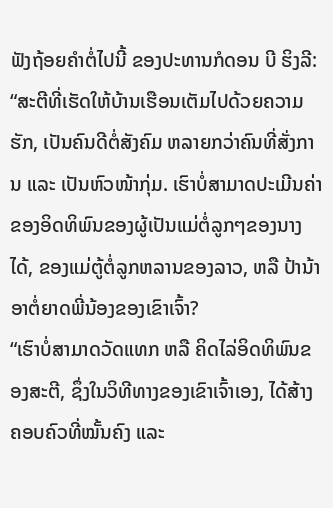ຟັງຖ້ອຍຄຳຕໍ່ໄປນີ້ ຂອງປະທານກໍດອນ ບີ ຮິງລີ:
“ສະຕີທີ່ເຮັດໃຫ້ບ້ານເຮືອນເຕັມໄປດ້ວຍຄວາມຮັກ, ເປັນຄົນດີຕໍ່ສັງຄົມ ຫລາຍກວ່າຄົນທີ່ສັ່ງການ ແລະ ເປັນຫົວໜ້າກຸ່ມ. ເຮົາບໍ່ສາມາດປະເມີນຄ່າຂອງອິດທິພົນຂອງຜູ້ເປັນແມ່ຕໍ່ລູກໆຂອງນາງໄດ້, ຂອງແມ່ຕູ້ຕໍ່ລູກຫລານຂອງລາວ, ຫລື ປ້ານ້າອາຕໍ່ຍາດພີ່ນ້ອງຂອງເຂົາເຈົ້າ?
“ເຮົາບໍ່ສາມາດວັດແທກ ຫລື ຄິດໄລ່ອິດທິພົນຂອງສະຕີ, ຊຶ່ງໃນວິທີທາງຂອງເຂົາເຈົ້າເອງ, ໄດ້ສ້າງຄອບຄົວທີ່ໝັ້ນຄົງ ແລະ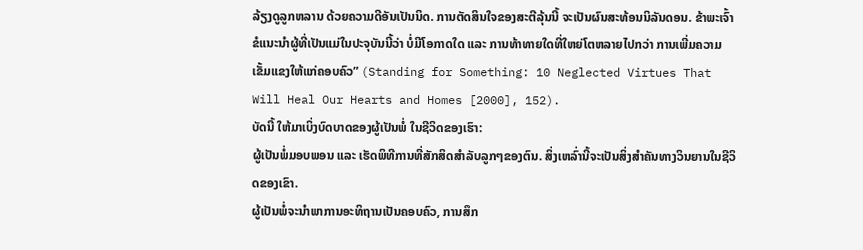ລ້ຽງດູລູກຫລານ ດ້ວຍຄວາມດີອັນເປັນນິດ. ການຕັດສິນໃຈຂອງສະຕີລຸ້ນນີ້ ຈະເປັນຜົນສະທ້ອນນິລັນດອນ. ຂ້າພະເຈົ້າຂໍແນະນຳຜູ້ທີ່ເປັນແມ່ໃນປະຈຸບັນນີ້ວ່າ ບໍ່ມີໂອກາດໃດ ແລະ ການທ້າທາຍໃດທີ່ໃຫຍ່ໂຕຫລາຍໄປກວ່າ ການເພີ່ມຄວາມເຂັ້ມແຂງໃຫ້ແກ່ຄອບຄົວ” (Standing for Something: 10 Neglected Virtues That Will Heal Our Hearts and Homes [2000], 152).
ບັດນີ້ ໃຫ້ມາເບິ່ງບົດບາດຂອງຜູ້ເປັນພໍ່ ໃນຊີວິດຂອງເຮົາ:
ຜູ້ເປັນພໍ່ມອບພອນ ແລະ ເຮັດພິທີການທີ່ສັກສິດສຳລັບລູກໆຂອງຕົນ. ສິ່ງເຫລົ່ານີ້ຈະເປັນສິ່ງສຳຄັນທາງວິນຍານໃນຊີວິດຂອງເຂົາ.
ຜູ້ເປັນພໍ່ຈະນຳພາການອະທິຖານເປັນຄອບຄົວ, ການສຶກ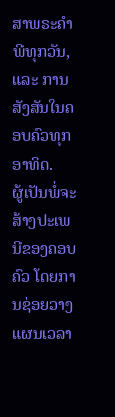ສາພຣະຄຳພີທຸກວັນ, ແລະ ການສັງສັນໃນຄອບຄົວທຸກອາທິດ.
ຜູ້ເປັນພໍ່ຈະສ້າງປະເພນີຂອງຄອບຄົວ ໂດຍການຊ່ອຍວາງແຜນເວລາ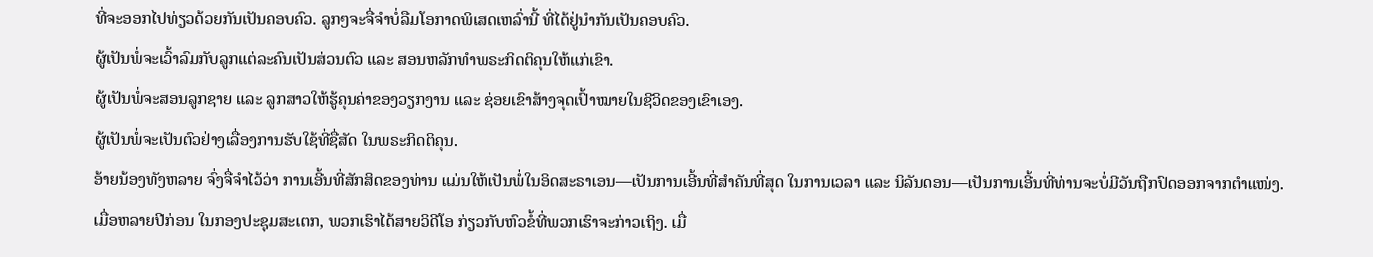ທີ່ຈະອອກໄປທ່ຽວດ້ວຍກັນເປັນຄອບຄົວ. ລູກໆຈະຈື່ຈຳບໍ່ລືມໂອກາດພິເສດເຫລົ່ານີ້ ທີ່ໄດ້ຢູ່ນຳກັນເປັນຄອບຄົວ.
ຜູ້ເປັນພໍ່ຈະເວົ້າລົມກັບລູກແຕ່ລະຄົນເປັນສ່ວນຕົວ ແລະ ສອນຫລັກທຳພຣະກິດຕິຄຸນໃຫ້ແກ່ເຂົາ.
ຜູ້ເປັນພໍ່ຈະສອນລູກຊາຍ ແລະ ລູກສາວໃຫ້ຮູ້ຄຸນຄ່າຂອງວຽກງານ ແລະ ຊ່ອຍເຂົາສ້າງຈຸດເປົ້າໝາຍໃນຊີວິດຂອງເຂົາເອງ.
ຜູ້ເປັນພໍ່ຈະເປັນຕົວຢ່າງເລື່ອງການຮັບໃຊ້ທີ່ຊື່ສັດ ໃນພຣະກິດຕິຄຸນ.
ອ້າຍນ້ອງທັງຫລາຍ ຈົ່ງຈື່ຈຳໄວ້ວ່າ ການເອີ້ນທີ່ສັກສິດຂອງທ່ານ ແມ່ນໃຫ້ເປັນພໍ່ໃນອິດສະຣາເອນ—ເປັນການເອີ້ນທີ່ສຳຄັນທີ່ສຸດ ໃນການເວລາ ແລະ ນິລັນດອນ—ເປັນການເອີ້ນທີ່ທ່ານຈະບໍ່ມີວັນຖືກປົດອອກຈາກຕຳແໜ່ງ.
ເມື່ອຫລາຍປີກ່ອນ ໃນກອງປະຊຸມສະເຕກ, ພວກເຮົາໄດ້ສາຍວິດີໂອ ກ່ຽວກັບຫົວຂໍ້ທີ່ພວກເຮົາຈະກ່າວເຖິງ. ເມື່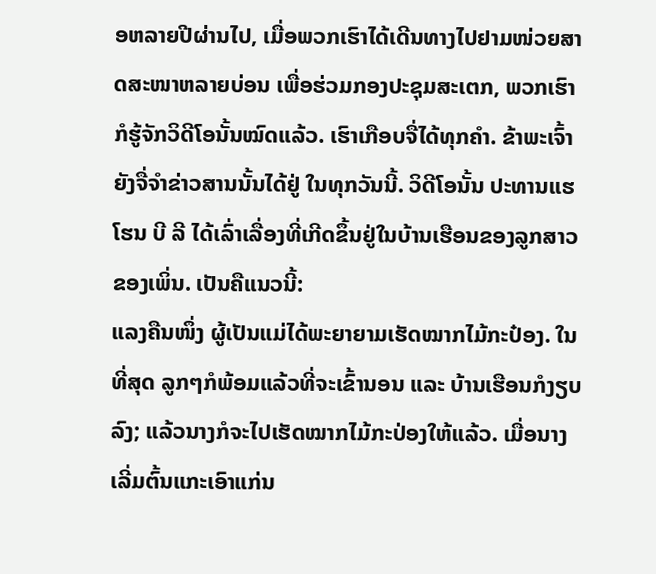ອຫລາຍປີຜ່ານໄປ, ເມື່ອພວກເຮົາໄດ້ເດີນທາງໄປຢາມໜ່ວຍສາດສະໜາຫລາຍບ່ອນ ເພື່ອຮ່ວມກອງປະຊຸມສະເຕກ, ພວກເຮົາກໍຮູ້ຈັກວິດີໂອນັ້ນໝົດແລ້ວ. ເຮົາເກືອບຈື່ໄດ້ທຸກຄຳ. ຂ້າພະເຈົ້າຍັງຈື່ຈຳຂ່າວສານນັ້ນໄດ້ຢູ່ ໃນທຸກວັນນີ້. ວິດີໂອນັ້ນ ປະທານແຮໂຮນ ບີ ລີ ໄດ້ເລົ່າເລື່ອງທີ່ເກີດຂຶ້ນຢູ່ໃນບ້ານເຮືອນຂອງລູກສາວຂອງເພິ່ນ. ເປັນຄືແນວນີ້:
ແລງຄືນໜຶ່ງ ຜູ້ເປັນແມ່ໄດ້ພະຍາຍາມເຮັດໝາກໄມ້ກະປ໋ອງ. ໃນທີ່ສຸດ ລູກໆກໍພ້ອມແລ້ວທີ່ຈະເຂົ້ານອນ ແລະ ບ້ານເຮືອນກໍງຽບລົງ; ແລ້ວນາງກໍຈະໄປເຮັດໝາກໄມ້ກະປ່ອງໃຫ້ແລ້ວ. ເມື່ອນາງເລີ່ມຕົ້ນແກະເອົາແກ່ນ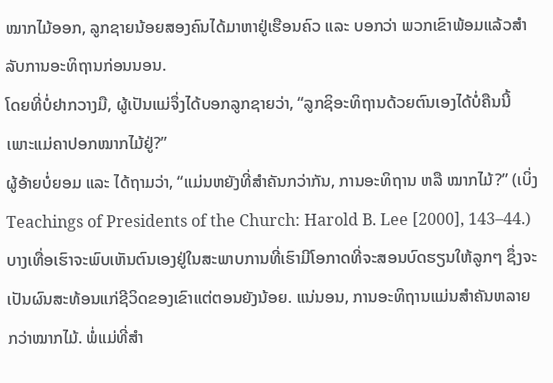ໝາກໄມ້ອອກ, ລູກຊາຍນ້ອຍສອງຄົນໄດ້ມາຫາຢູ່ເຮືອນຄົວ ແລະ ບອກວ່າ ພວກເຂົາພ້ອມແລ້ວສຳລັບການອະທິຖານກ່ອນນອນ.
ໂດຍທີ່ບໍ່ຢາກວາງມື, ຜູ້ເປັນແມ່ຈຶ່ງໄດ້ບອກລູກຊາຍວ່າ, “ລູກຊິອະທິຖານດ້ວຍຕົນເອງໄດ້ບໍ່ຄືນນີ້ ເພາະແມ່ຄາປອກໝາກໄມ້ຢູ່?”
ຜູ້ອ້າຍບໍ່ຍອມ ແລະ ໄດ້ຖາມວ່າ, “ແມ່ນຫຍັງທີ່ສຳຄັນກວ່າກັນ, ການອະທິຖານ ຫລື ໝາກໄມ້?” (ເບິ່ງ Teachings of Presidents of the Church: Harold B. Lee [2000], 143–44.)
ບາງເທື່ອເຮົາຈະພົບເຫັນຕົນເອງຢູ່ໃນສະພາບການທີ່ເຮົາມີໂອກາດທີ່ຈະສອນບົດຮຽນໃຫ້ລູກໆ ຊຶ່ງຈະເປັນຜົນສະທ້ອນແກ່ຊີວິດຂອງເຂົາແຕ່ຕອນຍັງນ້ອຍ. ແນ່ນອນ, ການອະທິຖານແມ່ນສຳຄັນຫລາຍກວ່າໝາກໄມ້. ພໍ່ແມ່ທີ່ສຳ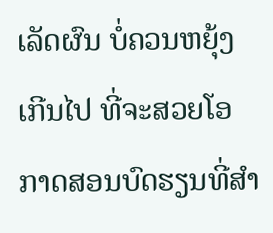ເລັດຜົນ ບໍ່ຄວນຫຍຸ້ງເກີນໄປ ທີ່ຈະສວຍໂອກາດສອນບົດຮຽນທີ່ສຳ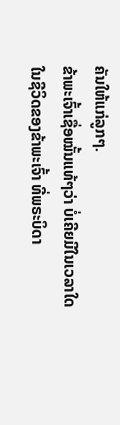ຄັນໃຫ້ແກ່ລູກໆ.
ຂ້າພະເຈົ້າເຊື່ອໝັ້ນແທ້ໆວ່າ ບໍ່ເຄີຍມີໃນເວລາໃດໃນຊີວິດຂອງຂ້າພະເຈົ້າ ທີ່ພຣະບິດາ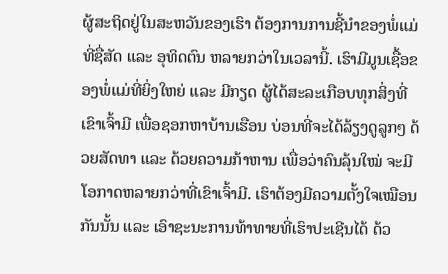ຜູ້ສະຖິດຢູ່ໃນສະຫວັນຂອງເຮົາ ຕ້ອງການການຊີ້ນຳຂອງພໍ່ແມ່ທີ່ຊື່ສັດ ແລະ ອຸທິດຕົນ ຫລາຍກວ່າໃນເວລານີ້. ເຮົາມີມູນເຊື້ອຂອງພໍ່ແມ່ທີ່ຍິ່ງໃຫຍ່ ແລະ ມີກຽດ ຜູ້ໄດ້ສະລະເກືອບທຸກສິ່ງທີ່ເຂົາເຈົ້າມີ ເພື່ອຊອກຫາບ້ານເຮືອນ ບ່ອນທີ່ຈະໄດ້ລ້ຽງດູລູກໆ ດ້ວຍສັດທາ ແລະ ດ້ວຍຄວາມກ້າຫານ ເພື່ອວ່າຄົນລຸ້ນໃໝ່ ຈະມີໂອກາດຫລາຍກວ່າທີ່ເຂົາເຈົ້າມີ. ເຮົາຕ້ອງມີຄວາມຕັ້ງໃຈເໝືອນກັນນັ້ນ ແລະ ເອົາຊະນະການທ້າທາຍທີ່ເຮົາປະເຊີນໄດ້ ດ້ວ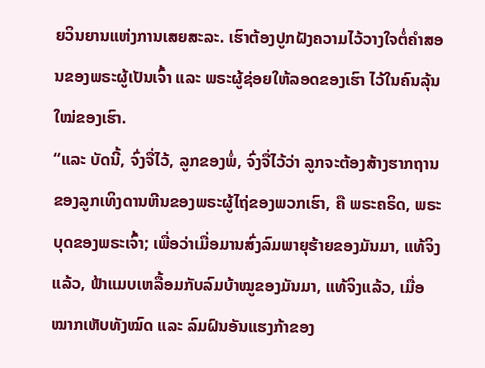ຍວິນຍານແຫ່ງການເສຍສະລະ. ເຮົາຕ້ອງປູກຝັງຄວາມໄວ້ວາງໃຈຕໍ່ຄຳສອນຂອງພຣະຜູ້ເປັນເຈົ້າ ແລະ ພຣະຜູ້ຊ່ອຍໃຫ້ລອດຂອງເຮົາ ໄວ້ໃນຄົນລຸ້ນໃໝ່ຂອງເຮົາ.
“ແລະ ບັດນີ້, ຈົ່ງຈື່ໄວ້, ລູກຂອງພໍ່, ຈົ່ງຈື່ໄວ້ວ່າ ລູກຈະຕ້ອງສ້າງຮາກຖານຂອງລູກເທິງດານຫີນຂອງພຣະຜູ້ໄຖ່ຂອງພວກເຮົາ, ຄື ພຣະຄຣິດ, ພຣະບຸດຂອງພຣະເຈົ້າ; ເພື່ອວ່າເມື່ອມານສົ່ງລົມພາຍຸຮ້າຍຂອງມັນມາ, ແທ້ຈິງແລ້ວ, ຟ້າແມບເຫລື້ອມກັບລົມບ້າໝູຂອງມັນມາ, ແທ້ຈິງແລ້ວ, ເມື່ອໝາກເຫັບທັງໝົດ ແລະ ລົມຝົນອັນແຮງກ້າຂອງ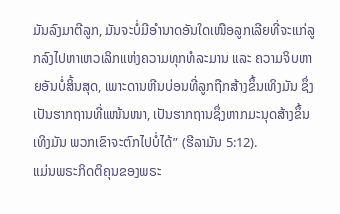ມັນລົງມາຕີລູກ, ມັນຈະບໍ່ມີອຳນາດອັນໃດເໜືອລູກເລີຍທີ່ຈະແກ່ລູກລົງໄປຫາເຫວເລິກແຫ່ງຄວາມທຸກທໍລະມານ ແລະ ຄວາມຈິບຫາຍອັນບໍ່ສິ້ນສຸດ, ເພາະດານຫີນບ່ອນທີ່ລູກຖືກສ້າງຂຶ້ນເທິງມັນ ຊຶ່ງເປັນຮາກຖານທີ່ແໜ້ນໜາ, ເປັນຮາກຖານຊຶ່ງຫາກມະນຸດສ້າງຂຶ້ນເທິງມັນ ພວກເຂົາຈະຕົກໄປບໍ່ໄດ້” (ຮີລາມັນ 5:12).
ແມ່ນພຣະກິດຕິຄຸນຂອງພຣະ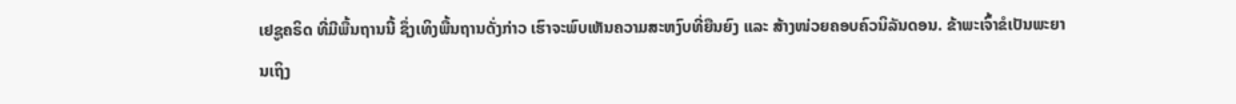ເຢຊູຄຣິດ ທີ່ມີພື້ນຖານນີ້ ຊຶ່ງເທິງພື້ນຖານດັ່ງກ່າວ ເຮົາຈະພົບເຫັນຄວາມສະຫງົບທີ່ຍືນຍົງ ແລະ ສ້າງໜ່ວຍຄອບຄົວນິລັນດອນ. ຂ້າພະເຈົ້າຂໍເປັນພະຍານເຖິງ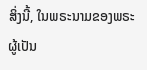ສິ່ງນີ້, ໃນພຣະນາມຂອງພຣະຜູ້ເປັນ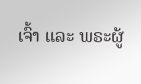ເຈົ້າ ແລະ ພຣະຜູ້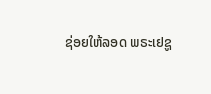ຊ່ອຍໃຫ້ລອດ ພຣະເຢຊູ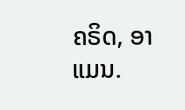ຄຣິດ, ອາແມນ.